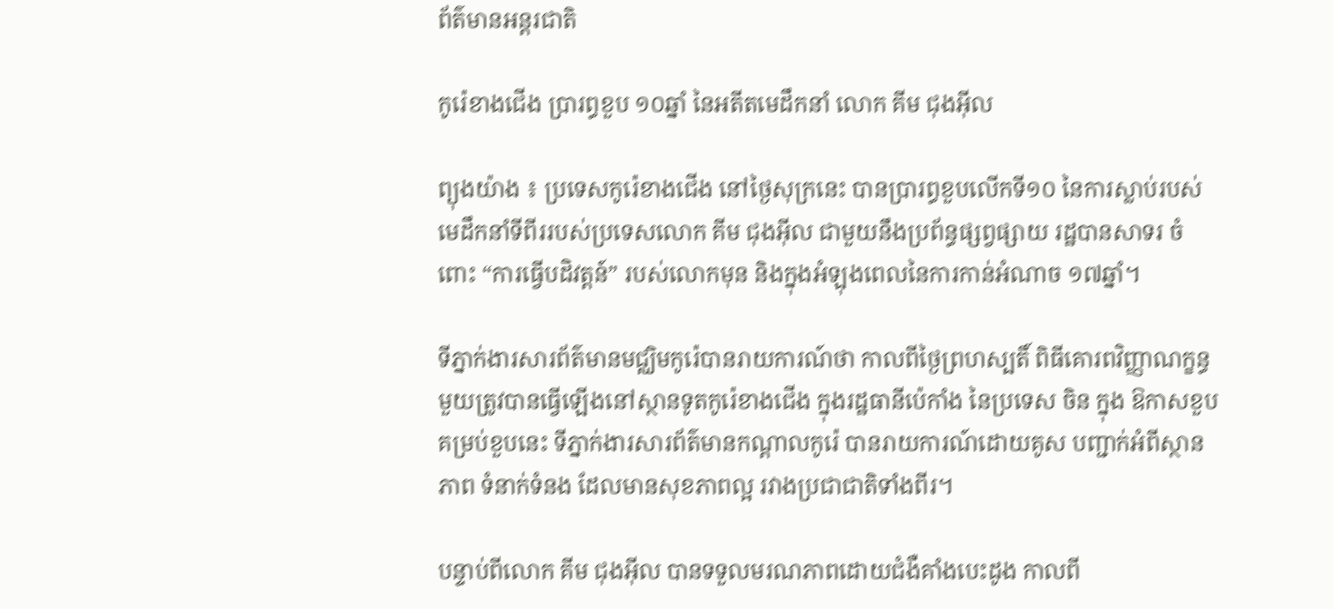ព័ត៌មានអន្តរជាតិ

កូរ៉េខាងជើង ប្រារព្ធខួប ១០ឆ្នាំ នៃអតីតមេដឹកនាំ លោក គីម ជុងអ៊ីល

ព្យុងយ៉ាង ៖ ប្រទេសកូរ៉េខាងជើង នៅថ្ងៃសុក្រនេះ បានប្រារព្ធខួបលើកទី១០ នៃការស្លាប់របស់មេដឹកនាំទីពីររបស់ប្រទេសលោក គីម ជុងអ៊ីល ជាមួយនឹងប្រព័ន្ធផ្សព្វផ្សាយ រដ្ឋបានសាទរ ចំពោះ “ការធ្វើបដិវត្តន៍” របស់លោកមុន និងក្នុងអំឡុងពេលនៃការកាន់អំណាច ១៧ឆ្នាំ។

ទីភ្នាក់ងារសារព័ត៌មានមជ្ឈិមកូរ៉េបានរាយការណ៍ថា កាលពីថ្ងៃព្រហស្បតិ៍ ពិធីគោរពវិញ្ញាណក្ខន្ធមួយត្រូវបានធ្វើឡើងនៅស្ថានទូតកូរ៉េខាងជើង ក្នុងរដ្ឋធានីប៉េកាំង នៃប្រទេស ចិន ក្នុង ឱកាសខួបគម្រប់ខួបនេះ ទីភ្នាក់ងារសារព័ត៌មានកណ្តាលកូរ៉េ បានរាយការណ៍ដោយគូស បញ្ជាក់អំពីស្ថានភាព ទំនាក់ទំនង ដែលមានសុខភាពល្អ រវាងប្រជាជាតិទាំងពីរ។

បន្ទាប់ពីលោក គីម ជុងអ៊ីល បានទទួលមរណភាពដោយជំងឺគាំងបេះដូង កាលពី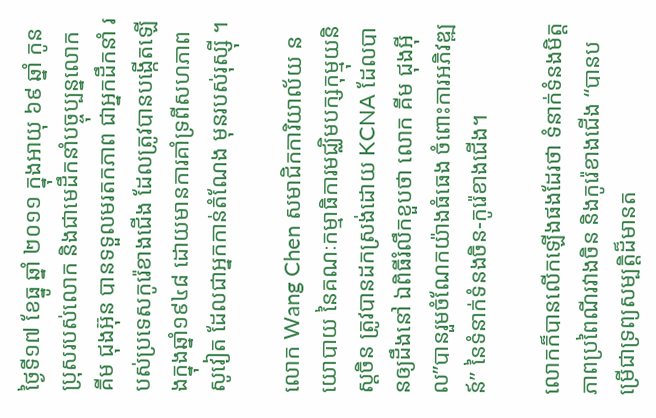ថ្ងៃទី១៧ ខែធ្នូ ឆ្នាំ ២០១១ ក្នុងអាយុ ៦៩ ឆ្នាំ កូនប្រុសរបស់លោក និងជាមេដឹកនាំបច្ចុប្បន្នលោក គីម ជុងអ៊ុន បានទទួលមរតកភាព ជាអ្នកដឹកនាំ របស់ប្រទេសកូរ៉េខាងជើង ដែលត្រូវបានបង្កើតឡើងក្នុងឆ្នាំ១៩៤៨ ដោយមានការគាំទ្រពីសហភាពសូវៀត ដែលជាអ្នកកាន់តំណែង មុនរបស់រុស្ស៊ី ។

លោក Wang Chen សមាជិកការិយាល័យ នយោបាយ នៃគណៈកម្មាធិការមជ្ឈិមបក្សកុម្មុយនិស្តចិន ត្រូវបានដកស្រង់ដោយ KCNA ដែលបានឲ្យដឹងនៅ ឯពិធីរំលឹកខួបថា លោក គីម ជុងអ៊ីល”បានរួមចំណែកយ៉ាងធំធេង ចំពោះការអភិវឌ្ឍន៍” នៃទំនាក់ទំនងចិន-កូរ៉េខាងជើង។

លោកក៏បានលើកឡើងផងដែរថា ទំនាក់ទំនងមិត្តភាពប្រពៃណីរវាងចិន និងកូរ៉េខាងជើង “បានបម្រើជាទ្រព្យសម្បត្តិដ៏មានត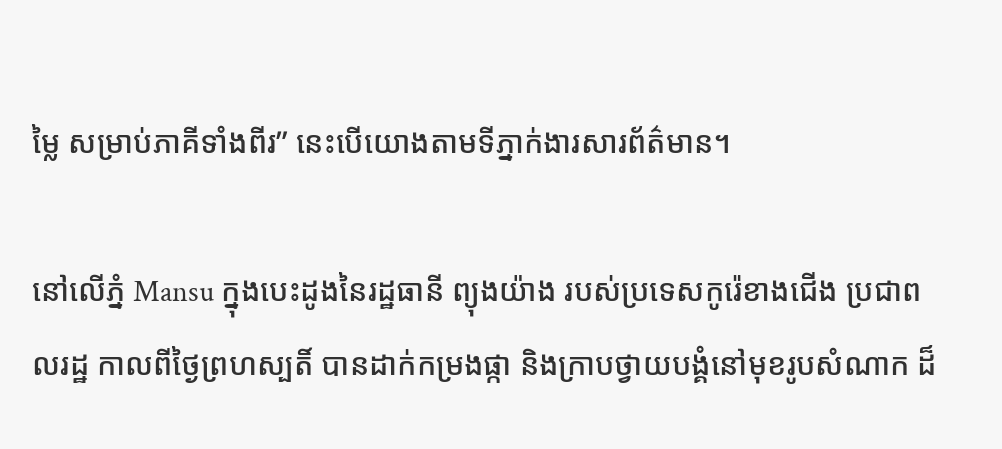ម្លៃ សម្រាប់ភាគីទាំងពីរ” នេះបើយោងតាមទីភ្នាក់ងារសារព័ត៌មាន។

នៅលើភ្នំ Mansu ក្នុងបេះដូងនៃរដ្ឋធានី ព្យុងយ៉ាង របស់ប្រទេសកូរ៉េខាងជើង ប្រជាពលរដ្ឋ កាលពីថ្ងៃព្រហស្បតិ៍ បានដាក់កម្រងផ្កា និងក្រាបថ្វាយបង្គំនៅមុខរូបសំណាក ដ៏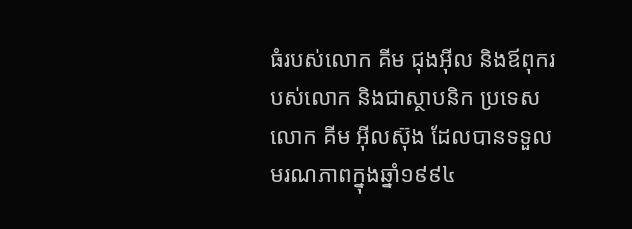ធំរបស់លោក គីម ជុងអ៊ីល និងឪពុករបស់លោក និងជាស្ថាបនិក ប្រទេសលោក គីម អ៊ីលស៊ុង ដែលបានទទួលមរណភាពក្នុងឆ្នាំ១៩៩៤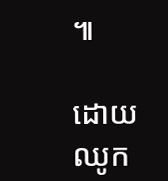៕

ដោយ ឈូក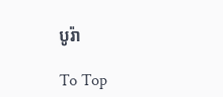បូរ៉ា

To Top